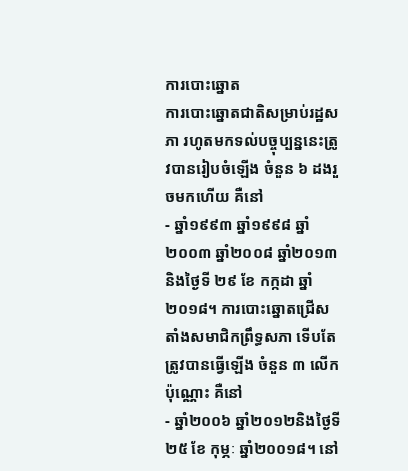ការបោះឆ្នោត
ការបោះឆ្នោតជាតិសម្រាប់រដ្ឋសភា រហូតមកទល់បច្ចុប្បន្ននេះត្រូវបានរៀបចំឡើង ចំនួន ៦ ដងរួចមកហើយ គឺនៅ
- ឆ្នាំ១៩៩៣ ឆ្នាំ១៩៩៨ ឆ្នាំ២០០៣ ឆ្នាំ២០០៨ ឆ្នាំ២០១៣ និងថ្ងៃទី ២៩ ខែ កក្កដា ឆ្នាំ២០១៨។ ការបោះឆ្នោតជ្រើសតាំងសមាជិកព្រឹទ្ធសភា ទើបតែត្រូវបានធ្វើឡើង ចំនួន ៣ លើកប៉ុណ្ណោះ គឺនៅ
- ឆ្នាំ២០០៦ ឆ្នាំ២០១២និងថ្ងៃទី ២៥ ខែ កុម្ភៈ ឆ្នាំ២០០១៨។ នៅ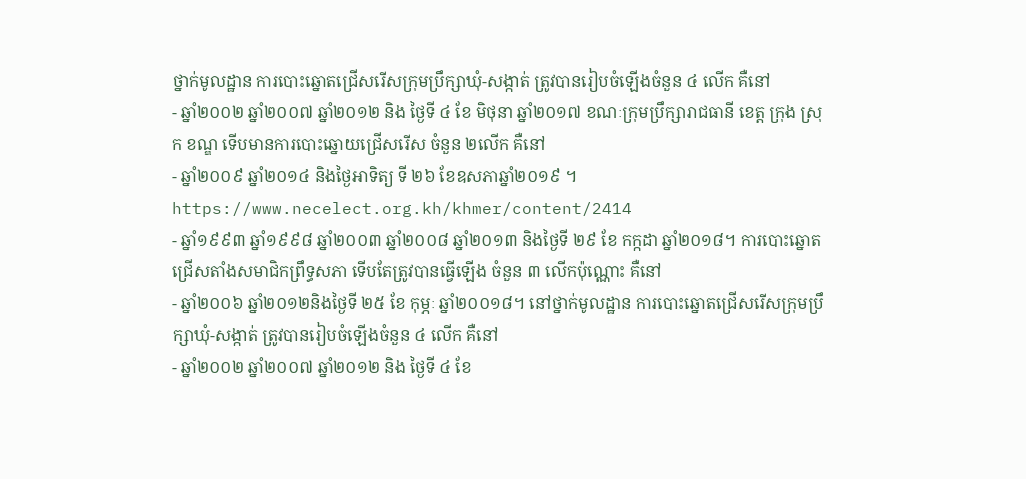ថ្នាក់មូលដ្ឋាន ការបោះឆ្នោតជ្រើសរើសក្រុមប្រឹក្សាឃុំ-សង្កាត់ ត្រូវបានរៀបចំឡើងចំនួន ៤ លើក គឺនៅ
- ឆ្នាំ២០០២ ឆ្នាំ២០០៧ ឆ្នាំ២០១២ និង ថ្ងៃទី ៤ ខែ មិថុនា ឆ្នាំ២០១៧ ខណៈក្រុមប្រឹក្សារាជធានី ខេត្ត ក្រុង ស្រុក ខណ្ឌ ទើបមានការបោះឆ្នោយជ្រើសរើស ចំនួន ២លើក គឺនៅ
- ឆ្នាំ២០០៩ ឆ្នាំ២០១៤ និងថ្ងៃអាទិត្យ ទី ២៦ ខែឧសភាឆ្នាំ២០១៩ ។
https://www.necelect.org.kh/khmer/content/2414
- ឆ្នាំ១៩៩៣ ឆ្នាំ១៩៩៨ ឆ្នាំ២០០៣ ឆ្នាំ២០០៨ ឆ្នាំ២០១៣ និងថ្ងៃទី ២៩ ខែ កក្កដា ឆ្នាំ២០១៨។ ការបោះឆ្នោតជ្រើសតាំងសមាជិកព្រឹទ្ធសភា ទើបតែត្រូវបានធ្វើឡើង ចំនួន ៣ លើកប៉ុណ្ណោះ គឺនៅ
- ឆ្នាំ២០០៦ ឆ្នាំ២០១២និងថ្ងៃទី ២៥ ខែ កុម្ភៈ ឆ្នាំ២០០១៨។ នៅថ្នាក់មូលដ្ឋាន ការបោះឆ្នោតជ្រើសរើសក្រុមប្រឹក្សាឃុំ-សង្កាត់ ត្រូវបានរៀបចំឡើងចំនួន ៤ លើក គឺនៅ
- ឆ្នាំ២០០២ ឆ្នាំ២០០៧ ឆ្នាំ២០១២ និង ថ្ងៃទី ៤ ខែ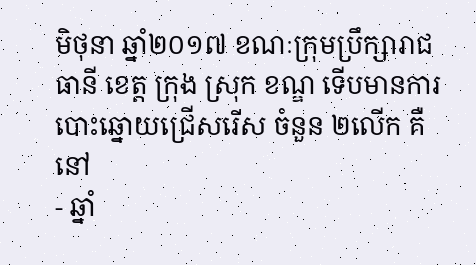មិថុនា ឆ្នាំ២០១៧ ខណៈក្រុមប្រឹក្សារាជធានី ខេត្ត ក្រុង ស្រុក ខណ្ឌ ទើបមានការបោះឆ្នោយជ្រើសរើស ចំនួន ២លើក គឺនៅ
- ឆ្នាំ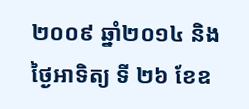២០០៩ ឆ្នាំ២០១៤ និងថ្ងៃអាទិត្យ ទី ២៦ ខែឧ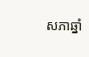សភាឆ្នាំ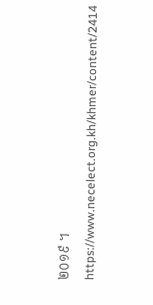២០១៩ ។
https://www.necelect.org.kh/khmer/content/2414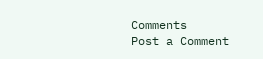Comments
Post a Comment